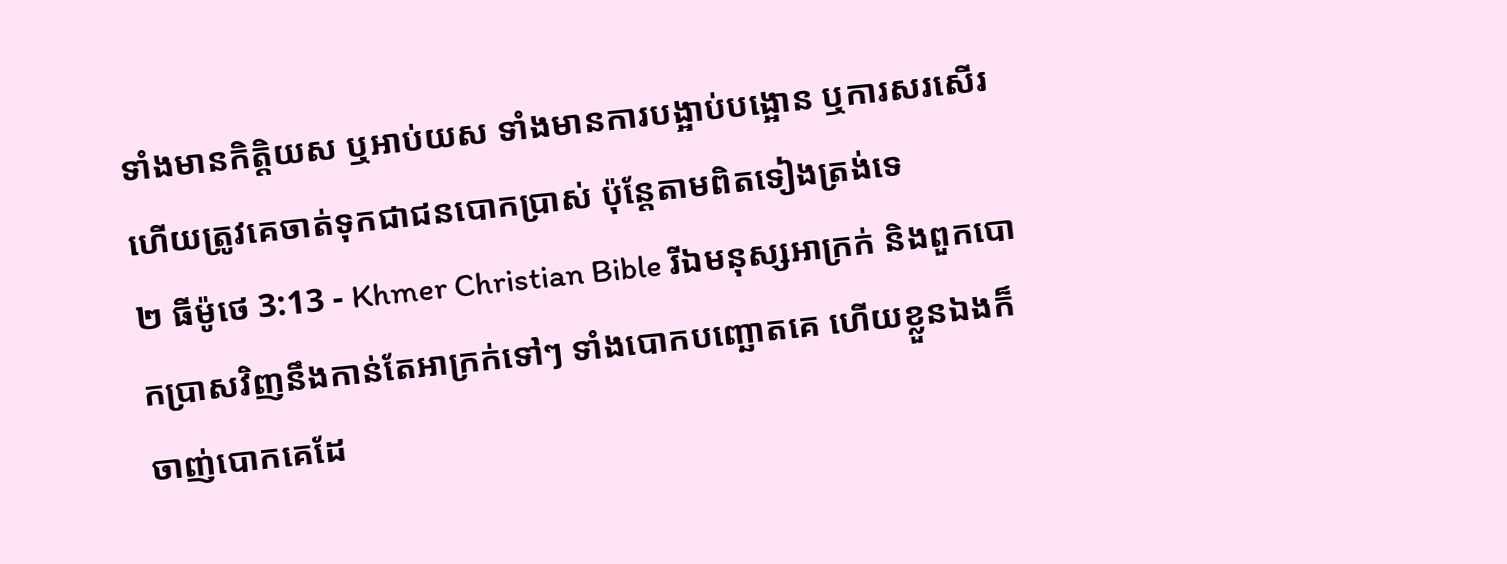ទាំងមានកិត្តិយស ឬអាប់យស ទាំងមានការបង្អាប់បង្អោន ឬការសរសើរ ហើយត្រូវគេចាត់ទុកជាជនបោកប្រាស់ ប៉ុន្ដែតាមពិតទៀងត្រង់ទេ
២ ធីម៉ូថេ 3:13 - Khmer Christian Bible រីឯមនុស្សអាក្រក់ និងពួកបោកប្រាសវិញនឹងកាន់តែអាក្រក់ទៅៗ ទាំងបោកបញ្ឆោតគេ ហើយខ្លួនឯងក៏ចាញ់បោកគេដែ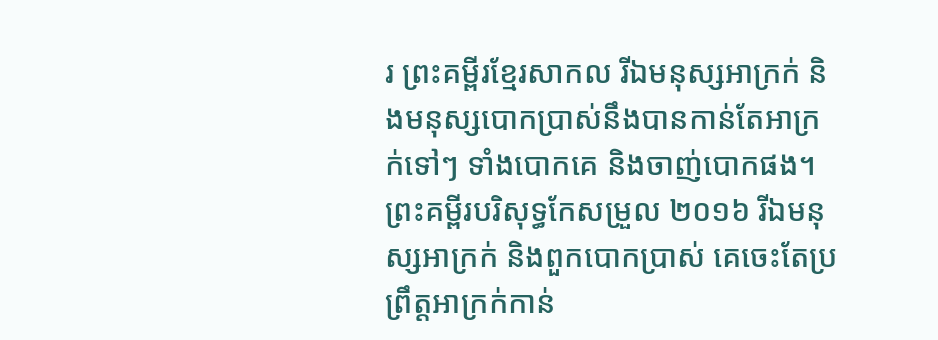រ ព្រះគម្ពីរខ្មែរសាកល រីឯមនុស្សអាក្រក់ និងមនុស្សបោកប្រាស់នឹងបានកាន់តែអាក្រក់ទៅៗ ទាំងបោកគេ និងចាញ់បោកផង។ ព្រះគម្ពីរបរិសុទ្ធកែសម្រួល ២០១៦ រីឯមនុស្សអាក្រក់ និងពួកបោកប្រាស់ គេចេះតែប្រព្រឹត្តអាក្រក់កាន់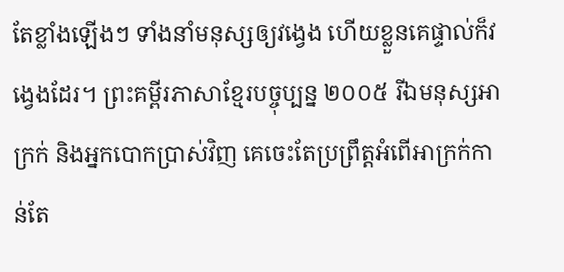តែខ្លាំងឡើងៗ ទាំងនាំមនុស្សឲ្យវង្វេង ហើយខ្លួនគេផ្ទាល់ក៏វង្វេងដែរ។ ព្រះគម្ពីរភាសាខ្មែរបច្ចុប្បន្ន ២០០៥ រីឯមនុស្សអាក្រក់ និងអ្នកបោកប្រាស់វិញ គេចេះតែប្រព្រឹត្តអំពើអាក្រក់កាន់តែ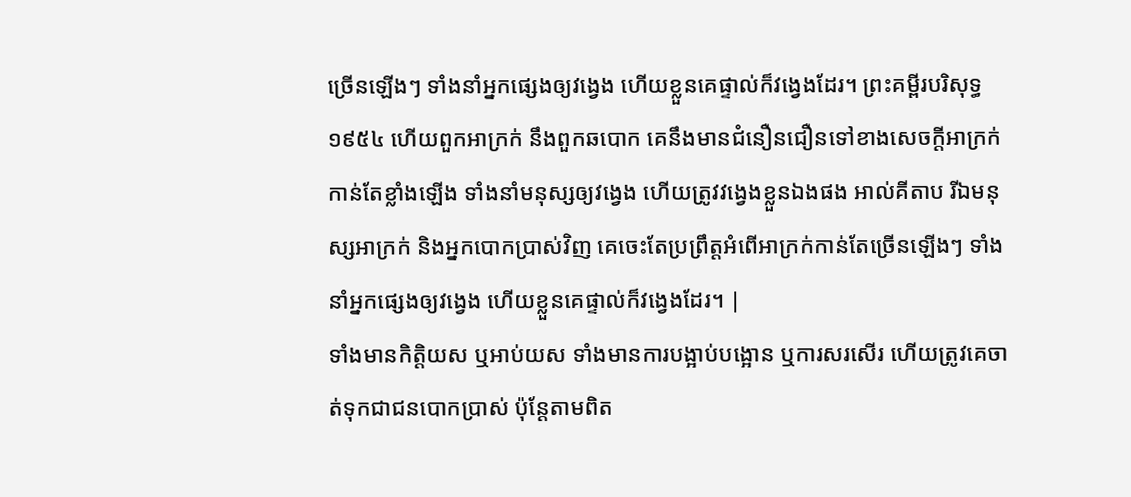ច្រើនឡើងៗ ទាំងនាំអ្នកផ្សេងឲ្យវង្វេង ហើយខ្លួនគេផ្ទាល់ក៏វង្វេងដែរ។ ព្រះគម្ពីរបរិសុទ្ធ ១៩៥៤ ហើយពួកអាក្រក់ នឹងពួកឆបោក គេនឹងមានជំនឿនជឿនទៅខាងសេចក្ដីអាក្រក់កាន់តែខ្លាំងឡើង ទាំងនាំមនុស្សឲ្យវង្វេង ហើយត្រូវវង្វេងខ្លួនឯងផង អាល់គីតាប រីឯមនុស្សអាក្រក់ និងអ្នកបោកប្រាស់វិញ គេចេះតែប្រព្រឹត្ដអំពើអាក្រក់កាន់តែច្រើនឡើងៗ ទាំងនាំអ្នកផ្សេងឲ្យវង្វេង ហើយខ្លួនគេផ្ទាល់ក៏វង្វេងដែរ។ |
ទាំងមានកិត្តិយស ឬអាប់យស ទាំងមានការបង្អាប់បង្អោន ឬការសរសើរ ហើយត្រូវគេចាត់ទុកជាជនបោកប្រាស់ ប៉ុន្ដែតាមពិត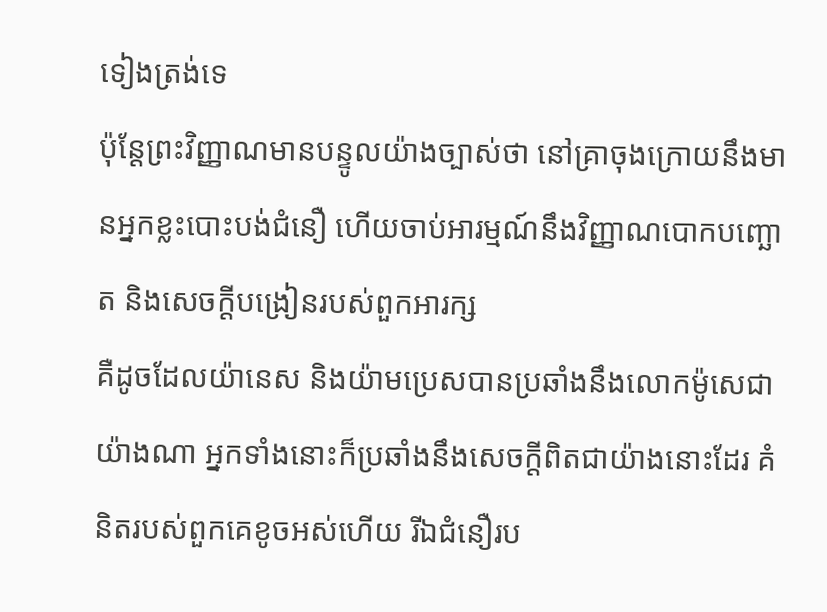ទៀងត្រង់ទេ
ប៉ុន្ដែព្រះវិញ្ញាណមានបន្ទូលយ៉ាងច្បាស់ថា នៅគ្រាចុងក្រោយនឹងមានអ្នកខ្លះបោះបង់ជំនឿ ហើយចាប់អារម្មណ៍នឹងវិញ្ញាណបោកបញ្ឆោត និងសេចក្ដីបង្រៀនរបស់ពួកអារក្ស
គឺដូចដែលយ៉ានេស និងយ៉ាមប្រេសបានប្រឆាំងនឹងលោកម៉ូសេជាយ៉ាងណា អ្នកទាំងនោះក៏ប្រឆាំងនឹងសេចក្ដីពិតជាយ៉ាងនោះដែរ គំនិតរបស់ពួកគេខូចអស់ហើយ រីឯជំនឿរប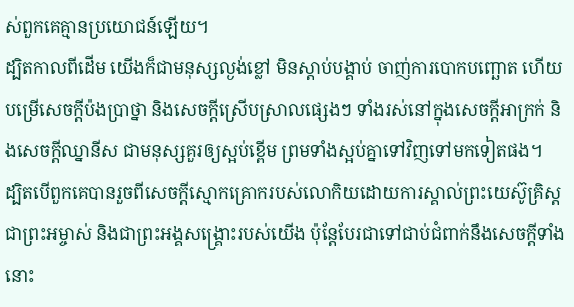ស់ពួកគេគ្មានប្រយោជន៍ឡើយ។
ដ្បិតកាលពីដើម យើងក៏ជាមនុស្សល្ងង់ខ្លៅ មិនស្តាប់បង្គាប់ ចាញ់ការបោកបញ្ឆោត ហើយបម្រើសេចក្ដីប៉ងប្រាថ្នា និងសេចក្ដីស្រើបស្រាលផ្សេងៗ ទាំងរស់នៅក្នុងសេចក្ដីអាក្រក់ និងសេចក្ដីឈ្នានីស ជាមនុស្សគួរឲ្យស្អប់ខ្ពើម ព្រមទាំងស្អប់គ្នាទៅវិញទៅមកទៀតផង។
ដ្បិតបើពួកគេបានរួចពីសេចក្ដីស្មោកគ្រោករបស់លោកិយដោយការស្គាល់ព្រះយេស៊ូគ្រិស្ដជាព្រះអម្ចាស់ និងជាព្រះអង្គសង្គ្រោះរបស់យើង ប៉ុន្ដែបែរជាទៅជាប់ជំពាក់នឹងសេចក្ដីទាំងនោះ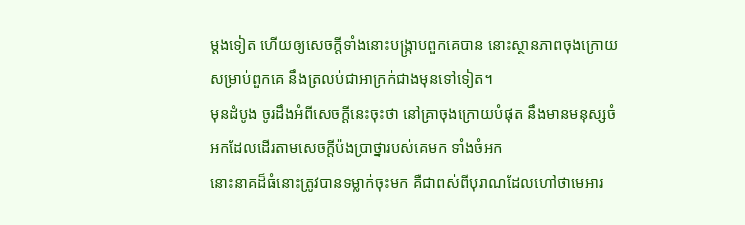ម្ដងទៀត ហើយឲ្យសេចក្ដីទាំងនោះបង្ក្រាបពួកគេបាន នោះស្ថានភាពចុងក្រោយសម្រាប់ពួកគេ នឹងត្រលប់ជាអាក្រក់ជាងមុនទៅទៀត។
មុនដំបូង ចូរដឹងអំពីសេចក្ដីនេះចុះថា នៅគ្រាចុងក្រោយបំផុត នឹងមានមនុស្សចំអកដែលដើរតាមសេចក្ដីប៉ងប្រាថ្នារបស់គេមក ទាំងចំអក
នោះនាគដ៏ធំនោះត្រូវបានទម្លាក់ចុះមក គឺជាពស់ពីបុរាណដែលហៅថាមេអារ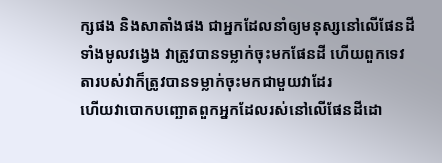ក្សផង និងសាតាំងផង ជាអ្នកដែលនាំឲ្យមនុស្សនៅលើផែនដីទាំងមូលវង្វេង វាត្រូវបានទម្លាក់ចុះមកផែនដី ហើយពួកទេវតារបស់វាក៏ត្រូវបានទម្លាក់ចុះមកជាមួយវាដែរ
ហើយវាបោកបញ្ឆោតពួកអ្នកដែលរស់នៅលើផែនដីដោ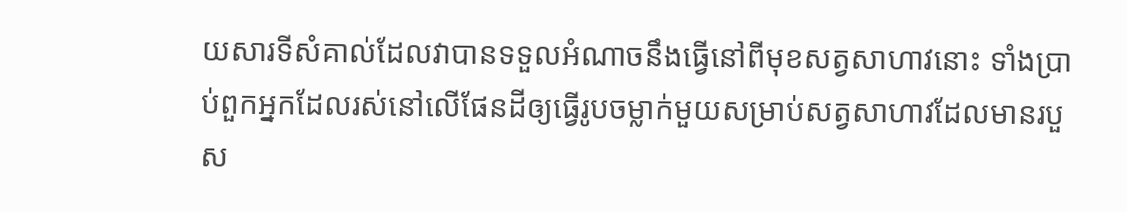យសារទីសំគាល់ដែលវាបានទទួលអំណាចនឹងធ្វើនៅពីមុខសត្វសាហាវនោះ ទាំងប្រាប់ពួកអ្នកដែលរស់នៅលើផែនដីឲ្យធ្វើរូបចម្លាក់មួយសម្រាប់សត្វសាហាវដែលមានរបួស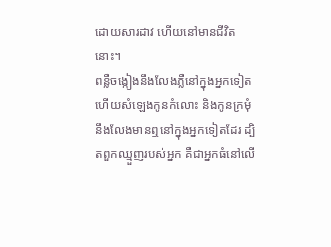ដោយសារដាវ ហើយនៅមានជីវិតនោះ។
ពន្លឺចង្កៀងនឹងលែងភ្លឺនៅក្នុងអ្នកទៀត ហើយសំឡេងកូនកំលោះ និងកូនក្រមុំនឹងលែងមានឮនៅក្នុងអ្នកទៀតដែរ ដ្បិតពួកឈ្មួញរបស់អ្នក គឺជាអ្នកធំនៅលើ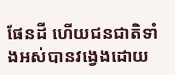ផែនដី ហើយជនជាតិទាំងអស់បានវង្វេងដោយ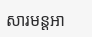សារមន្ដអា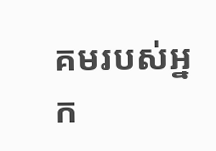គមរបស់អ្នក